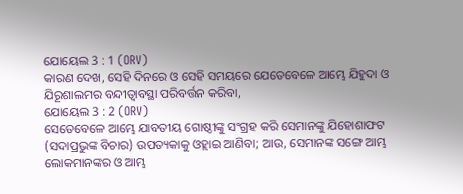ଯୋୟେଲ 3 : 1 (ORV)
କାରଣ ଦେଖ, ସେହି ଦିନରେ ଓ ସେହି ସମୟରେ ଯେତେବେଳେ ଆମ୍ଭେ ଯିହୁଦା ଓ ଯିରୂଶାଲମର ବନ୍ଦୀତ୍ଵାବସ୍ଥା ପରିବର୍ତ୍ତନ କରିବା,
ଯୋୟେଲ 3 : 2 (ORV)
ସେତେବେଳେ ଆମ୍ଭେ ଯାବତୀୟ ଗୋଷ୍ଠୀଙ୍କୁ ସଂଗ୍ରହ କରି ସେମାନଙ୍କୁ ଯିହୋଶାଫଟ (ସଦାପ୍ରଭୁଙ୍କ ବିଚାର) ଉପତ୍ୟକାକୁ ଓହ୍ଲାଇ ଆଣିବା; ଆଉ, ସେମାନଙ୍କ ସଙ୍ଗେ ଆମ୍ଭ ଲୋକମାନଙ୍କର ଓ ଆମ୍ଭ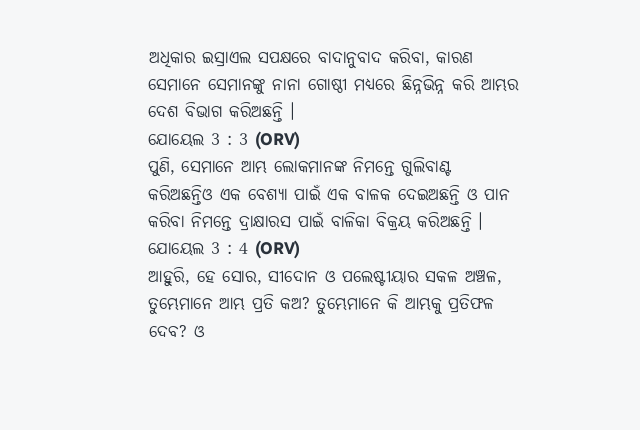ଅଧିକାର ଇସ୍ରାଏଲ ସପକ୍ଷରେ ବାଦାନୁବାଦ କରିବା, କାରଣ ସେମାନେ ସେମାନଙ୍କୁ ନାନା ଗୋଷ୍ଠୀ ମଧ୍ୟରେ ଛିନ୍ନଭିନ୍ନ କରି ଆମ୍ଭର ଦେଶ ବିଭାଗ କରିଅଛନ୍ତି ।
ଯୋୟେଲ 3 : 3 (ORV)
ପୁଣି, ସେମାନେ ଆମ୍ଭ ଲୋକମାନଙ୍କ ନିମନ୍ତେ ଗୁଲିବାଣ୍ଟ କରିଅଛନ୍ତିଓ ଏକ ବେଶ୍ୟା ପାଇଁ ଏକ ବାଳକ ଦେଇଅଛନ୍ତି ଓ ପାନ କରିବା ନିମନ୍ତେ ଦ୍ରାକ୍ଷାରସ ପାଇଁ ବାଳିକା ବିକ୍ରୟ କରିଅଛନ୍ତି ।
ଯୋୟେଲ 3 : 4 (ORV)
ଆହୁରି, ହେ ସୋର, ସୀଦୋନ ଓ ପଲେଷ୍ଟୀୟାର ସକଳ ଅଞ୍ଚଳ, ତୁମ୍ଭେମାନେ ଆମ୍ଭ ପ୍ରତି କଅ? ତୁମ୍ଭେମାନେ କି ଆମ୍ଭକୁ ପ୍ରତିଫଳ ଦେବ? ଓ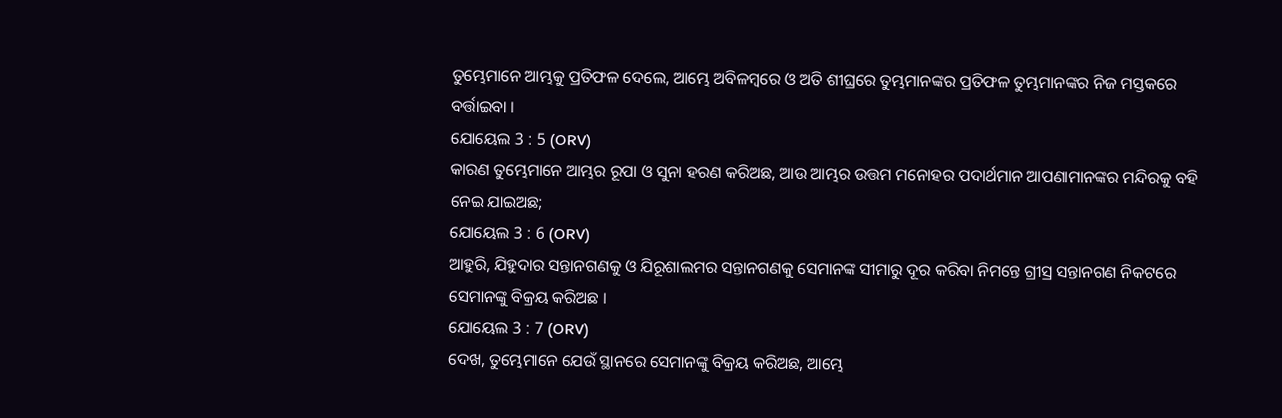ତୁମ୍ଭେମାନେ ଆମ୍ଭକୁ ପ୍ରତିଫଳ ଦେଲେ, ଆମ୍ଭେ ଅବିଳମ୍ଵରେ ଓ ଅତି ଶୀଘ୍ରରେ ତୁମ୍ଭମାନଙ୍କର ପ୍ରତିଫଳ ତୁମ୍ଭମାନଙ୍କର ନିଜ ମସ୍ତକରେ ବର୍ତ୍ତାଇବା ।
ଯୋୟେଲ 3 : 5 (ORV)
କାରଣ ତୁମ୍ଭେମାନେ ଆମ୍ଭର ରୂପା ଓ ସୁନା ହରଣ କରିଅଛ, ଆଉ ଆମ୍ଭର ଉତ୍ତମ ମନୋହର ପଦାର୍ଥମାନ ଆପଣାମାନଙ୍କର ମନ୍ଦିରକୁ ବହି ନେଇ ଯାଇଅଛ;
ଯୋୟେଲ 3 : 6 (ORV)
ଆହୁରି, ଯିହୁଦାର ସନ୍ତାନଗଣକୁ ଓ ଯିରୂଶାଲମର ସନ୍ତାନଗଣକୁ ସେମାନଙ୍କ ସୀମାରୁ ଦୂର କରିବା ନିମନ୍ତେ ଗ୍ରୀସ୍ର ସନ୍ତାନଗଣ ନିକଟରେ ସେମାନଙ୍କୁ ବିକ୍ରୟ କରିଅଛ ।
ଯୋୟେଲ 3 : 7 (ORV)
ଦେଖ, ତୁମ୍ଭେମାନେ ଯେଉଁ ସ୍ଥାନରେ ସେମାନଙ୍କୁ ବିକ୍ରୟ କରିଅଛ, ଆମ୍ଭେ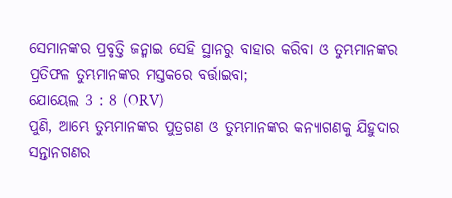ସେମାନଙ୍କର ପ୍ରବୃତ୍ତି ଜନ୍ମାଇ ସେହି ସ୍ଥାନରୁ ବାହାର କରିବା ଓ ତୁମ୍ଭମାନଙ୍କର ପ୍ରତିଫଳ ତୁମ୍ଭମାନଙ୍କର ମସ୍ତକରେ ବର୍ତ୍ତାଇବା;
ଯୋୟେଲ 3 : 8 (ORV)
ପୁଣି, ଆମ୍ଭେ ତୁମ୍ଭମାନଙ୍କର ପୁତ୍ରଗଣ ଓ ତୁମ୍ଭମାନଙ୍କର କନ୍ୟାଗଣକୁ ଯିହୁଦାର ସନ୍ତାନଗଣର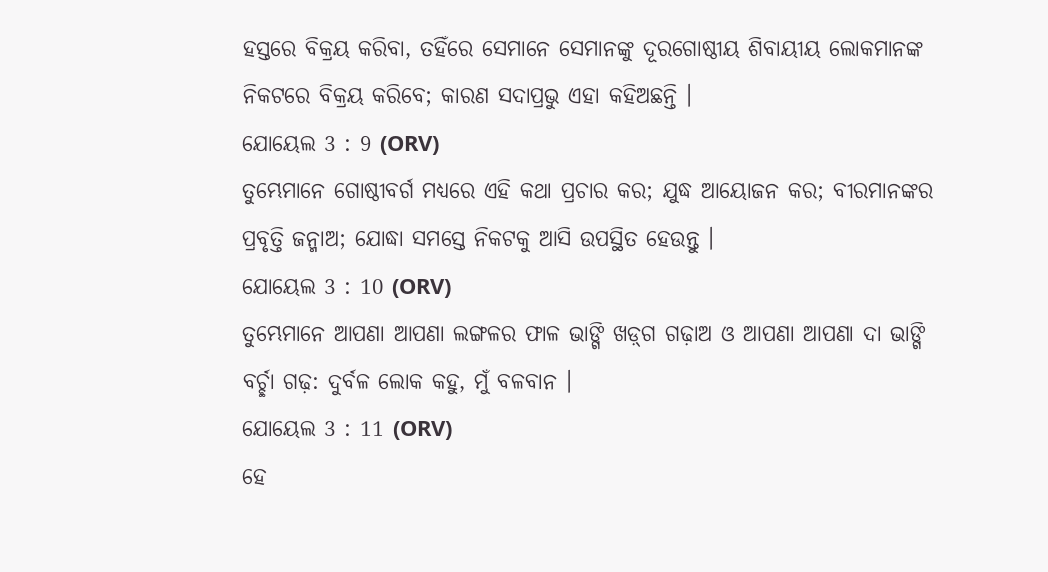ହସ୍ତରେ ବିକ୍ରୟ କରିବା, ତହିଁରେ ସେମାନେ ସେମାନଙ୍କୁ ଦୂରଗୋଷ୍ଠୀୟ ଶିବାୟୀୟ ଲୋକମାନଙ୍କ ନିକଟରେ ବିକ୍ରୟ କରିବେ; କାରଣ ସଦାପ୍ରଭୁ ଏହା କହିଅଛନ୍ତି ।
ଯୋୟେଲ 3 : 9 (ORV)
ତୁମ୍ଭେମାନେ ଗୋଷ୍ଠୀବର୍ଗ ମଧ୍ୟରେ ଏହି କଥା ପ୍ରଚାର କର; ଯୁଦ୍ଧ ଆୟୋଜନ କର; ବୀରମାନଙ୍କର ପ୍ରବୃତ୍ତି ଜନ୍ମାଅ; ଯୋଦ୍ଧା ସମସ୍ତେ ନିକଟକୁ ଆସି ଉପସ୍ଥିତ ହେଉନ୍ତୁ ।
ଯୋୟେଲ 3 : 10 (ORV)
ତୁମ୍ଭେମାନେ ଆପଣା ଆପଣା ଲଙ୍ଗଳର ଫାଳ ଭାଙ୍ଗି ଖଡ଼୍‍ଗ ଗଢ଼ାଅ ଓ ଆପଣା ଆପଣା ଦା ଭାଙ୍ଗି ବର୍ଚ୍ଛା ଗଢ଼: ଦୁର୍ବଳ ଲୋକ କହୁ, ମୁଁ ବଳବାନ ।
ଯୋୟେଲ 3 : 11 (ORV)
ହେ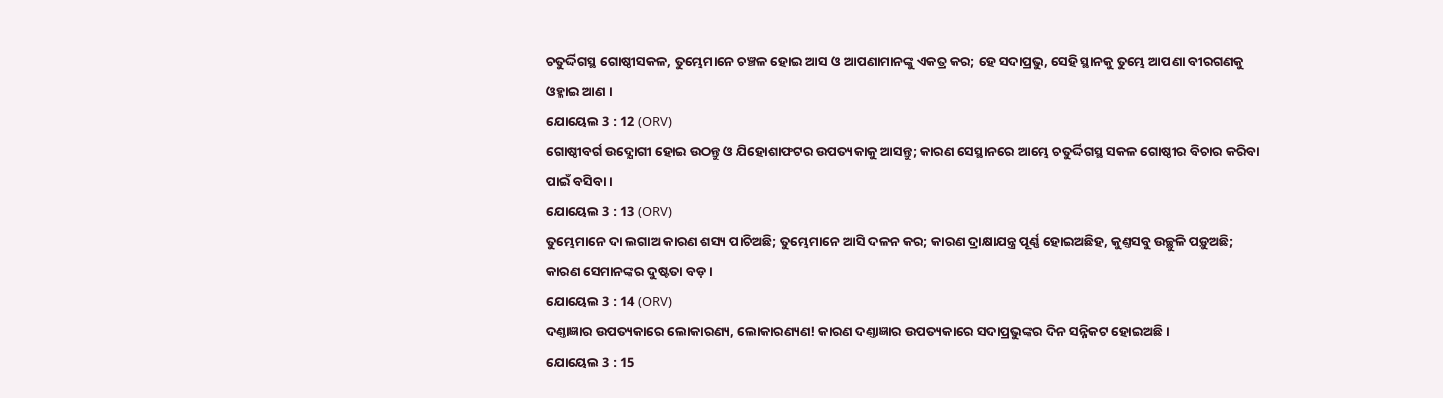ଚତୁର୍ଦ୍ଦିଗସ୍ଥ ଗୋଷ୍ଠୀସକଳ, ତୁମ୍ଭେମାନେ ଚଞ୍ଚଳ ହୋଇ ଆସ ଓ ଆପଣାମାନଙ୍କୁ ଏକତ୍ର କର; ହେ ସଦାପ୍ରଭୁ, ସେହି ସ୍ଥାନକୁ ତୁମ୍ଭେ ଆପଣା ବୀରଗଣକୁ ଓହ୍ଳାଇ ଆଣ ।
ଯୋୟେଲ 3 : 12 (ORV)
ଗୋଷ୍ଠୀବର୍ଗ ଉଦ୍ଯୋଗୀ ହୋଇ ଉଠନ୍ତୁ ଓ ଯିହୋଶାଫଟର ଉପତ୍ୟକାକୁ ଆସନ୍ତୁ; କାରଣ ସେସ୍ଥାନରେ ଆମ୍ଭେ ଚତୁର୍ଦ୍ଦିଗସ୍ଥ ସକଳ ଗୋଷ୍ଠୀର ବିଚାର କରିବା ପାଇଁ ବସିବା ।
ଯୋୟେଲ 3 : 13 (ORV)
ତୁମ୍ଭେମାନେ ଦା ଲଗାଅ କାରଣ ଶସ୍ୟ ପାଚିଅଛି; ତୁମ୍ଭେମାନେ ଆସି ଦଳନ କର; କାରଣ ଦ୍ରାକ୍ଷାଯନ୍ତ୍ର ପୂର୍ଣ୍ଣ ହୋଇଅଛିହ, କୁଣ୍ତସବୁ ଉଚ୍ଛୁଳି ପଡ଼ୁଅଛି; କାରଣ ସେମାନଙ୍କର ଦୁଷ୍ଟତା ବଡ଼ ।
ଯୋୟେଲ 3 : 14 (ORV)
ଦଣ୍ତାଜ୍ଞାର ଉପତ୍ୟକାରେ ଲୋକାରଣ୍ୟ, ଲୋକାରଣ୍ୟଣ! କାରଣ ଦଣ୍ତାଜ୍ଞାର ଉପତ୍ୟକାରେ ସଦାପ୍ରଭୁଙ୍କର ଦିନ ସନ୍ନିକଟ ହୋଇଅଛି ।
ଯୋୟେଲ 3 : 15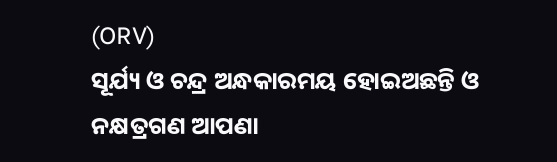(ORV)
ସୂର୍ଯ୍ୟ ଓ ଚନ୍ଦ୍ର ଅନ୍ଧକାରମୟ ହୋଇଅଛନ୍ତି ଓ ନକ୍ଷତ୍ରଗଣ ଆପଣା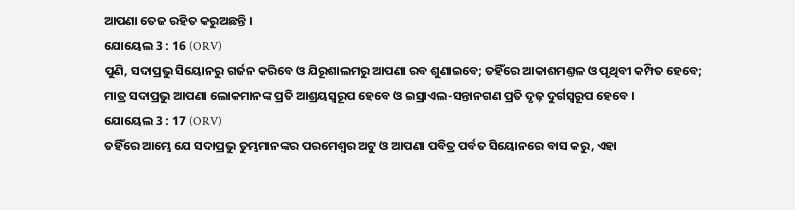ଆପଣା ତେଜ ରହିତ କରୁଅଛନ୍ତି ।
ଯୋୟେଲ 3 : 16 (ORV)
ପୁଣି, ସଦାପ୍ରଭୁ ସିୟୋନରୁ ଗର୍ଜନ କରିବେ ଓ ଯିରୂଶାଲମରୁ ଆପଣା ରବ ଶୁଣାଇବେ; ତହିଁରେ ଆକାଶମଣ୍ତଳ ଓ ପୃଥିବୀ କମ୍ପିତ ହେବେ; ମାତ୍ର ସଦାପ୍ରଭୁ ଆପଣା ଲୋକମାନଙ୍କ ପ୍ରତି ଆଶ୍ରୟସ୍ଵରୂପ ହେବେ ଓ ଇସ୍ରାଏଲ-ସନ୍ତାନଗଣ ପ୍ରତି ଦୃଢ଼ ଦୁର୍ଗସ୍ଵରୂପ ହେବେ ।
ଯୋୟେଲ 3 : 17 (ORV)
ତହିଁରେ ଆମ୍ଭେ ଯେ ସଦାପ୍ରଭୁ ତୁମ୍ଭମାନଙ୍କର ପରମେଶ୍ଵର ଅଟୁ ଓ ଆପଣା ପବିତ୍ର ପର୍ବତ ସିୟୋନରେ ବାସ କରୁ, ଏହା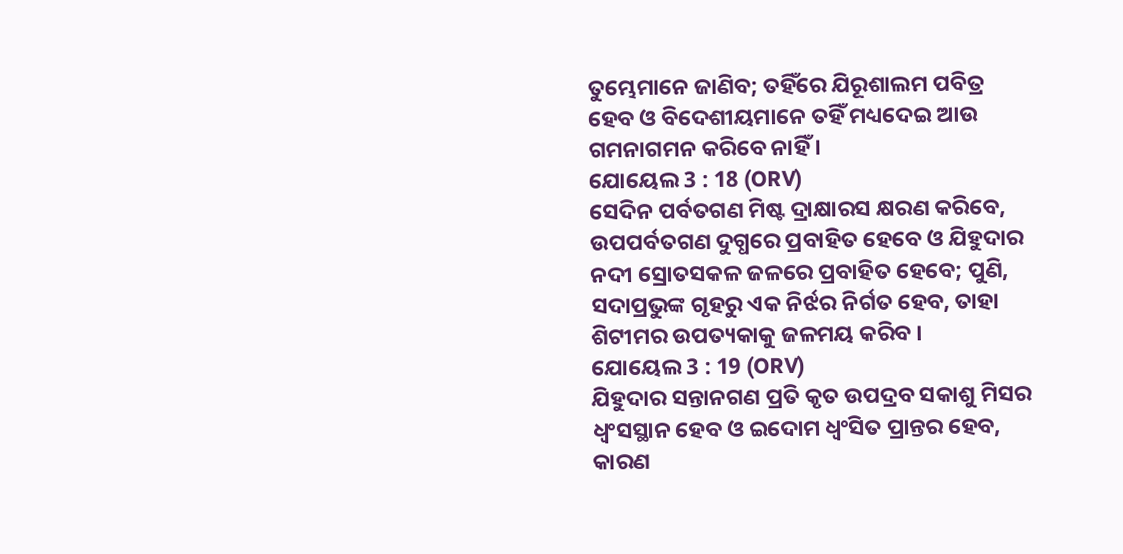ତୁମ୍ଭେମାନେ ଜାଣିବ; ତହିଁରେ ଯିରୂଶାଲମ ପବିତ୍ର ହେବ ଓ ବିଦେଶୀୟମାନେ ତହିଁ ମଧ୍ୟଦେଇ ଆଉ ଗମନାଗମନ କରିବେ ନାହିଁ ।
ଯୋୟେଲ 3 : 18 (ORV)
ସେଦିନ ପର୍ବତଗଣ ମିଷ୍ଟ ଦ୍ରାକ୍ଷାରସ କ୍ଷରଣ କରିବେ, ଉପପର୍ବତଗଣ ଦୁଗ୍ଧରେ ପ୍ରବାହିତ ହେବେ ଓ ଯିହୁଦାର ନଦୀ ସ୍ରୋତସକଳ ଜଳରେ ପ୍ରବାହିତ ହେବେ; ପୁଣି, ସଦାପ୍ରଭୁଙ୍କ ଗୃହରୁ ଏକ ନିର୍ଝର ନିର୍ଗତ ହେବ, ତାହା ଶିଟୀମର ଉପତ୍ୟକାକୁ ଜଳମୟ କରିବ ।
ଯୋୟେଲ 3 : 19 (ORV)
ଯିହୁଦାର ସନ୍ତାନଗଣ ପ୍ରତି କୃତ ଉପଦ୍ରବ ସକାଶୁ ମିସର ଧ୍ଵଂସସ୍ଥାନ ହେବ ଓ ଇଦୋମ ଧ୍ଵଂସିତ ପ୍ରାନ୍ତର ହେବ, କାରଣ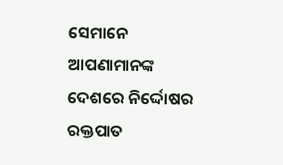ସେମାନେ ଆପଣାମାନଙ୍କ ଦେଶରେ ନିର୍ଦ୍ଦୋଷର ରକ୍ତପାତ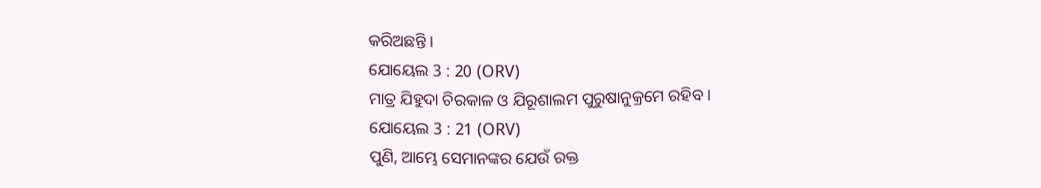କରିଅଛନ୍ତି ।
ଯୋୟେଲ 3 : 20 (ORV)
ମାତ୍ର ଯିହୁଦା ଚିରକାଳ ଓ ଯିରୂଶାଲମ ପୁରୁଷାନୁକ୍ରମେ ରହିବ ।
ଯୋୟେଲ 3 : 21 (ORV)
ପୁଣି, ଆମ୍ଭେ ସେମାନଙ୍କର ଯେଉଁ ରକ୍ତ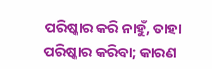ପରିଷ୍କାର କରି ନାହୁଁ, ତାହା ପରିଷ୍କାର କରିବା; କାରଣ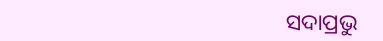ସଦାପ୍ରଭୁ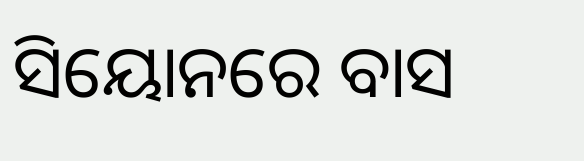ସିୟୋନରେ ବାସ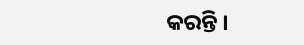କରନ୍ତି ।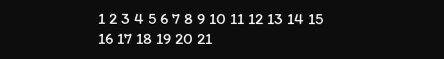1 2 3 4 5 6 7 8 9 10 11 12 13 14 15 16 17 18 19 20 21